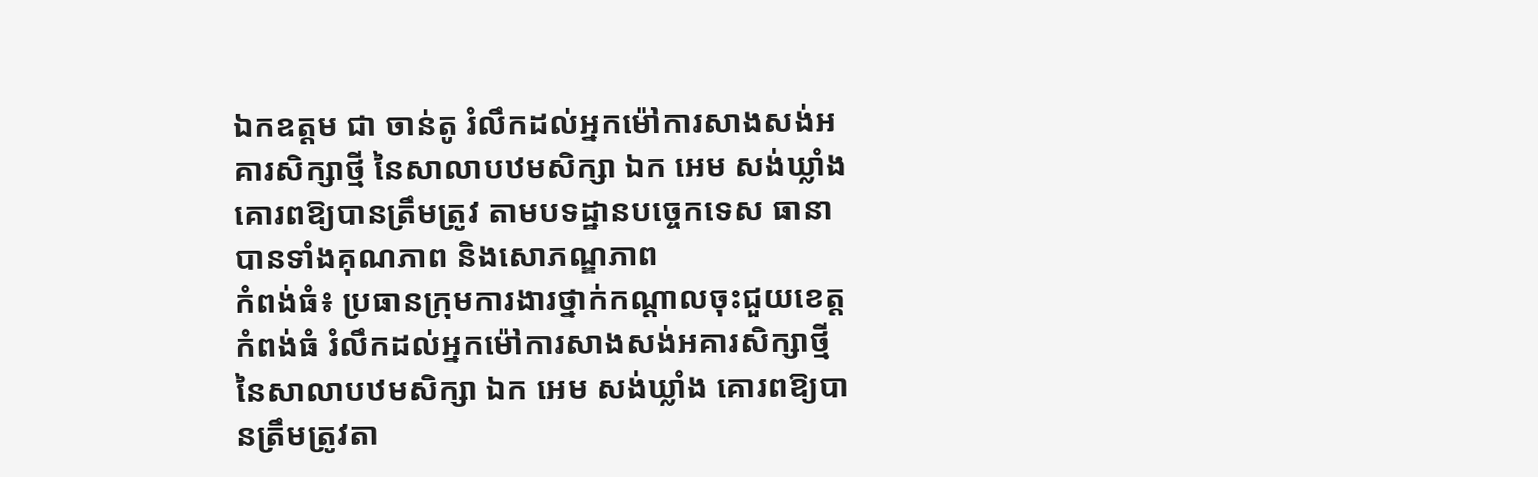ឯកឧត្ដម ជា ចាន់តូ រំលឹកដល់អ្នកម៉ៅការសាងសង់អគារសិក្សាថ្មី នៃសាលាបឋមសិក្សា ឯក អេម សង់ឃ្លាំង គោរពឱ្យបានត្រឹមត្រូវ តាមបទដ្ឋានបច្ចេកទេស ធានាបានទាំងគុណភាព និងសោភណ្ឌភាព
កំពង់ធំ៖ ប្រធានក្រុមការងារថ្នាក់កណ្តាលចុះជួយខេត្តកំពង់ធំ រំលឹកដល់អ្នកម៉ៅការសាងសង់អគារសិក្សាថ្មី នៃសាលាបឋមសិក្សា ឯក អេម សង់ឃ្លាំង គោរពឱ្យបានត្រឹមត្រូវតា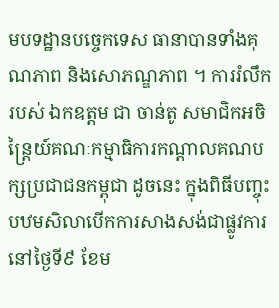មបទដ្ឋានបច្ចេកទេស ធានាបានទាំងគុណភាព និងសោភណ្ឌភាព ។ ការរំលឹករបស់ ឯកឧត្ដម ជា ចាន់តូ សមាជិកអចិន្ត្រៃយ៍គណៈកម្មាធិការកណ្តាលគណបក្សប្រជាជនកម្ពុជា ដូចនេះ ក្នុងពិធីបញ្ចុះបឋមសិលាបើកការសាងសង់ជាផ្លូវការ នៅថ្ងៃទី៩ ខែម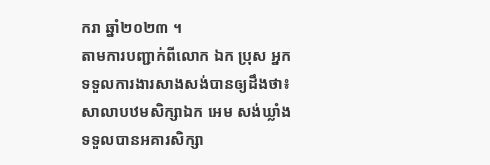ករា ឆ្នាំ២០២៣ ។
តាមការបញ្ជាក់ពីលោក ឯក ប្រុស អ្នកទទួលការងារសាងសង់បានឲ្យដឹងថា៖ សាលាបឋមសិក្សាឯក អេម សង់ឃ្លាំង ទទួលបានអគារសិក្សា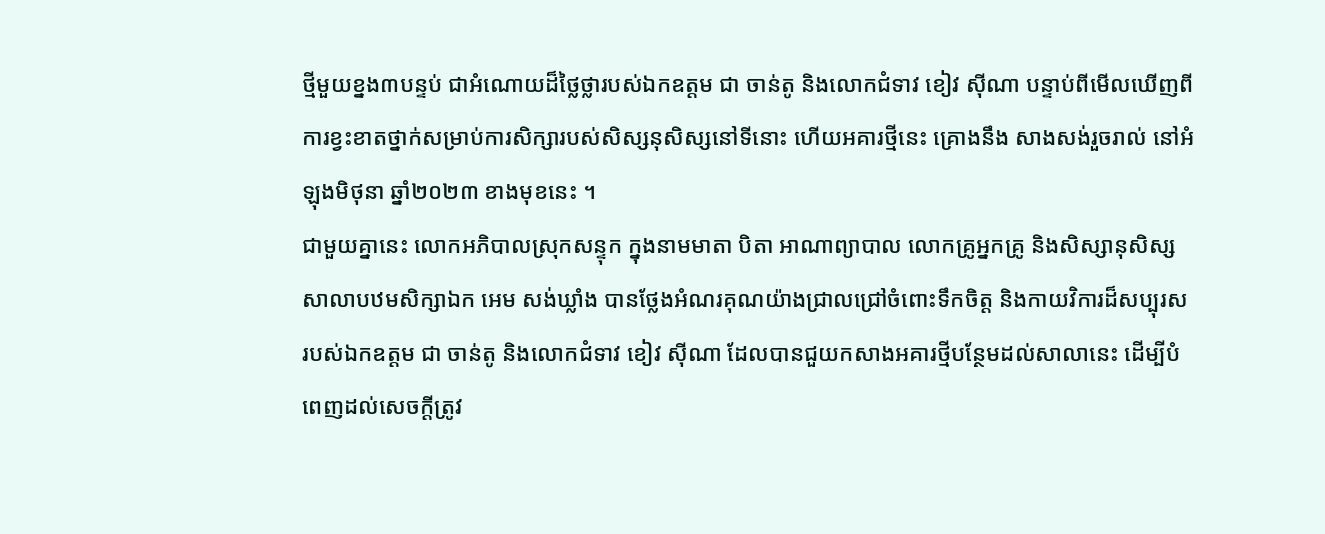ថ្មីមួយខ្នង៣បន្ទប់ ជាអំណោយដ៏ថ្លៃថ្លារបស់ឯកឧត្ដម ជា ចាន់តូ និងលោកជំទាវ ខៀវ ស៊ីណា បន្ទាប់ពីមើលឃើញពីការខ្វះខាតថ្នាក់សម្រាប់ការសិក្សារបស់សិស្សនុសិស្សនៅទីនោះ ហើយអគារថ្មីនេះ គ្រោងនឹង សាងសង់រួចរាល់ នៅអំឡុងមិថុនា ឆ្នាំ២០២៣ ខាងមុខនេះ ។
ជាមួយគ្នានេះ លោកអភិបាលស្រុកសន្ទុក ក្នុងនាមមាតា បិតា អាណាព្យាបាល លោកគ្រូអ្នកគ្រូ និងសិស្សានុសិស្សសាលាបឋមសិក្សាឯក អេម សង់ឃ្លាំង បានថ្លែងអំណរគុណយ៉ាងជ្រាលជ្រៅចំពោះទឹកចិត្ត និងកាយវិការដ៏សប្បុរស របស់ឯកឧត្ដម ជា ចាន់តូ និងលោកជំទាវ ខៀវ ស៊ីណា ដែលបានជួយកសាងអគារថ្មីបន្ថែមដល់សាលានេះ ដើម្បីបំពេញដល់សេចក្ដីត្រូវ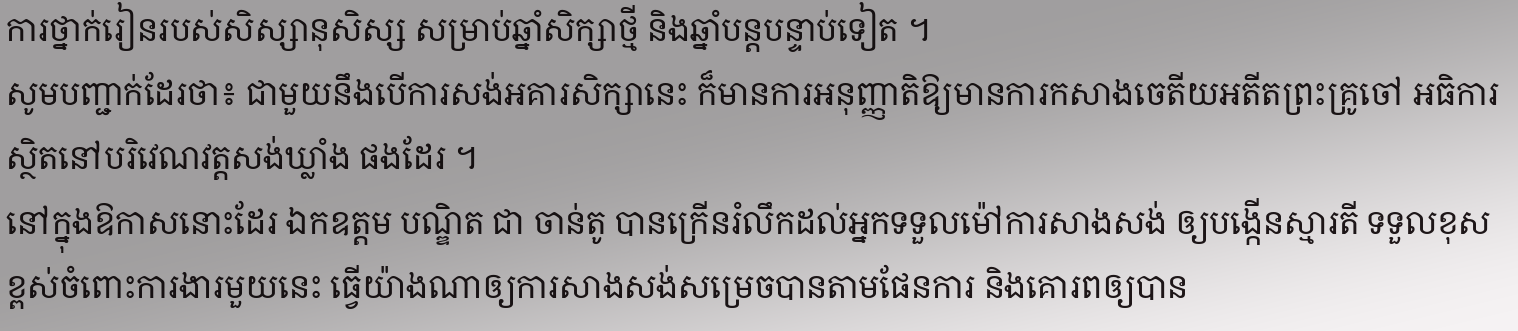ការថ្នាក់រៀនរបស់សិស្សានុសិស្ស សម្រាប់ឆ្នាំសិក្សាថ្មី និងឆ្នាំបន្តបន្ទាប់ទៀត ។
សូមបញ្ជាក់ដែរថា៖ ជាមួយនឹងបើការសង់អគារសិក្សានេះ ក៏មានការអនុញ្ញាតិឱ្យមានការកសាងចេតីយអតីតព្រះគ្រូចៅ អធិការ ស្ថិតនៅបរិវេណវត្តសង់ឃ្លាំង ផងដែរ ។
នៅក្នុងឱកាសនោះដែរ ឯកឧត្ដម បណ្ឌិត ជា ចាន់តូ បានក្រើនរំលឹកដល់អ្នកទទួលម៉ៅការសាងសង់ ឲ្យបង្កើនស្មារតី ទទួលខុសខ្ពស់ចំពោះការងារមួយនេះ ធ្វើយ៉ាងណាឲ្យការសាងសង់សម្រេចបានតាមផែនការ និងគោរពឲ្យបាន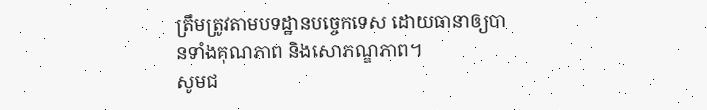ត្រឹមត្រូវតាមបទដ្ឋានបច្ចេកទេស ដោយធានាឲ្យបានទាំងគុណភាព និងសោភណ្ឌភាព។
សូមជ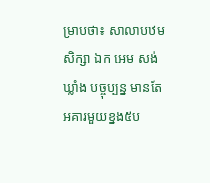ម្រាបថា៖ សាលាបឋមសិក្សា ឯក អេម សង់ឃ្លាំង បច្ចុប្បន្ន មានតែអគារមួយខ្នង៥ប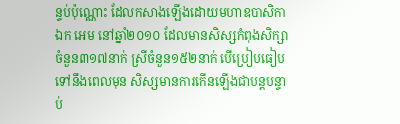ន្ទប់ប៉ុណ្ណោះ ដែលកសាងឡើងដោយមហាឧបាសិកា ឯក អេម នៅឆ្នាំ២០១០ ដែលមានសិស្សកំពុងសិក្សាចំនួន៣១៧នាក់ ស្រីចំនួន១៥២នាក់ បើប្រៀបធៀបទៅនឹងពេលមុន សិស្សមានការកើនឡើងជាបន្តបន្ទាប់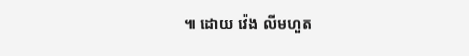៕ ដោយ វ៉េង លីមហួត